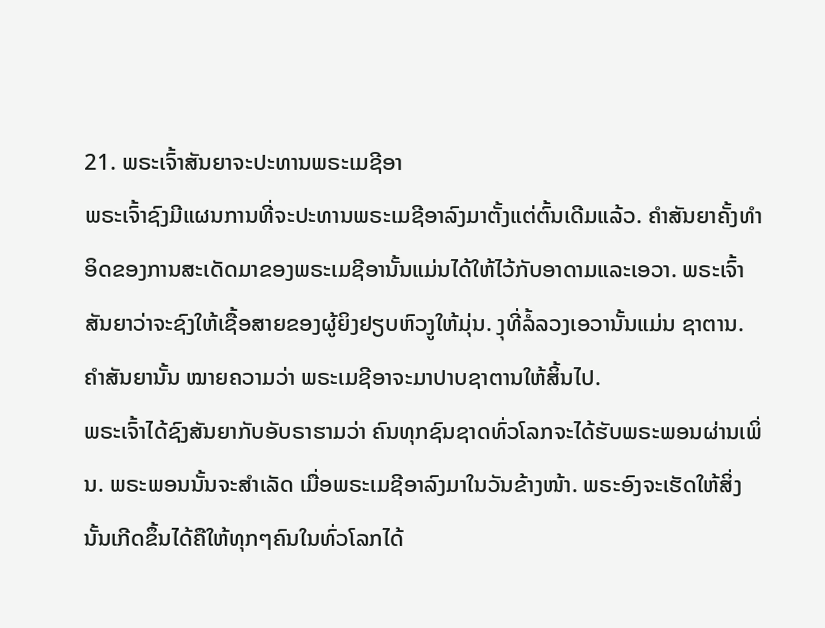21. ພຣະເຈົ້າສັນຍາຈະປະທານພຣະເມຊີອາ
ພຣະເຈົ້າຊົງມີແຜນການທີ່ຈະປະທານພຣະເມຊີອາລົງມາຕັ້ງແຕ່ຕົ້ນເດີມແລ້ວ. ຄຳສັນຍາຄັ້ງທຳອິດຂອງການສະເດັດມາຂອງພຣະເມຊີອານັ້ນແມ່ນໄດ້ໃຫ້ໄວ້ກັບອາດາມແລະເອວາ. ພຣະເຈົ້າສັນຍາວ່າຈະຊົງໃຫ້ເຊື້ອສາຍຂອງຜູ້ຍິງຢຽບຫົວງູໃຫ້ມຸ່ນ. ງຸທີ່ລໍ້ລວງເອວານັ້ນແມ່ນ ຊາຕານ. ຄຳສັນຍານັ້ນ ໝາຍຄວາມວ່າ ພຣະເມຊີອາຈະມາປາບຊາຕານໃຫ້ສິ້ນໄປ.
ພຣະເຈົ້າໄດ້ຊົງສັນຍາກັບອັບຣາຮາມວ່າ ຄົນທຸກຊົນຊາດທົ່ວໂລກຈະໄດ້ຮັບພຣະພອນຜ່ານເພິ່ນ. ພຣະພອນນັ້ນຈະສຳເລັດ ເມື່ອພຣະເມຊີອາລົງມາໃນວັນຂ້າງໜ້າ. ພຣະອົງຈະເຮັດໃຫ້ສິ່ງນັ້ນເກີດຂຶ້ນໄດ້ຄືໃຫ້ທຸກໆຄົນໃນທົ່ວໂລກໄດ້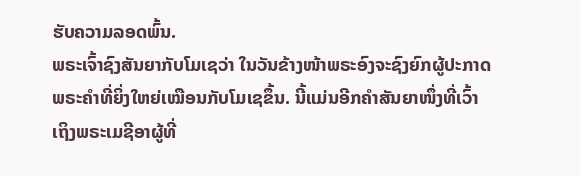ຮັບຄວາມລອດພົ້ນ.
ພຣະເຈົ້າຊົງສັນຍາກັບໂມເຊວ່າ ໃນວັນຂ້າງໜ້າພຣະອົງຈະຊົງຍົກຜູ້ປະກາດພຣະຄຳທີ່ຍິ່ງໃຫຍ່ເໝືອນກັບໂມເຊຂຶ້ນ. ນີ້ແມ່ນອີກຄຳສັນຍາໜຶ່ງທີ່ເວົ້າເຖິງພຣະເມຊີອາຜູ້ທີ່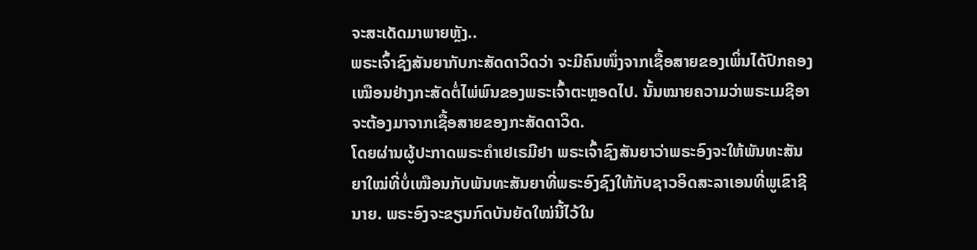ຈະສະເດັດມາພາຍຫຼັງ..
ພຣະເຈົ້າຊົງສັນຍາກັບກະສັດດາວິດວ່າ ຈະມີຄົນໜຶ່ງຈາກເຊື້ອສາຍຂອງເພິ່ນໄດ້ປົກຄອງເໝືອນຢ່າງກະສັດຕໍ່ໄພ່ພົນຂອງພຣະເຈົ້າຕະຫຼອດໄປ. ນັ້ນໝາຍຄວາມວ່າພຣະເມຊີອາຈະຕ້ອງມາຈາກເຊື້ອສາຍຂອງກະສັດດາວິດ.
ໂດຍຜ່ານຜູ້ປະກາດພຣະຄຳເຢເຣມີຢາ ພຣະເຈົ້າຊົງສັນຍາວ່າພຣະອົງຈະໃຫ້ພັນທະສັນຍາໃໝ່ທີ່ບໍ່ເໝືອນກັບພັນທະສັນຍາທີ່ພຣະອົງຊົງໃຫ້ກັບຊາວອິດສະລາເອນທີ່ພູເຂົາຊີນາຍ. ພຣະອົງຈະຂຽນກົດບັນຍັດໃໝ່ນີ້ໄວ້ໃນ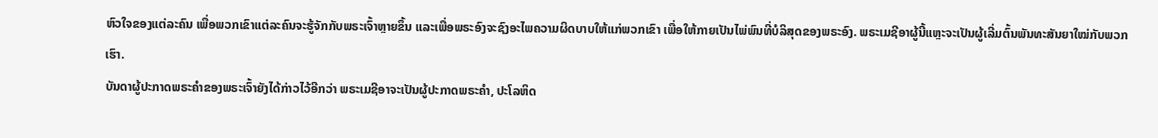ຫົວໃຈຂອງແຕ່ລະຄົນ ເພື່ອພວກເຂົາແຕ່ລະຄົນຈະຮູ້ຈັກກັບພຣະເຈົ້າຫຼາຍຂຶ້ນ ແລະເພື່ອພຣະອົງຈະຊົງອະໄພຄວາມຜິດບາບໃຫ້ແກ່ພວກເຂົາ ເພື່ອໃຫ້ກາຍເປັນໄພ່ພົນທີ່ບໍລິສຸດຂອງພຣະອົງ. ພຣະເມຊີອາຜູ້ນີ້ແຫຼະຈະເປັນຜູ້ເລີ່ມຕົ້ນພັນທະສັນຍາໃໝ່ກັບພວກເຮົາ.
ບັນດາຜູ້ປະກາດພຣະຄຳຂອງພຣະເຈົ້າຍັງໄດ້ກ່າວໄວ້ອີກວ່າ ພຣະເມຊີອາຈະເປັນຜູ້ປະກາດພຣະຄຳ, ປະໂລຫິດ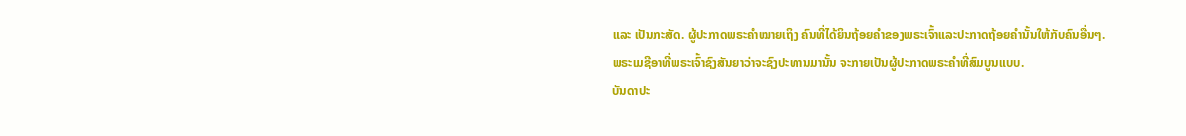ແລະ ເປັນກະສັດ. ຜູ້ປະກາດພຣະຄຳໝາຍເຖິງ ຄົນທີ່ໄດ້ຍິນຖ້ອຍຄຳຂອງພຣະເຈົ້າແລະປະກາດຖ້ອຍຄຳນັ້ນໃຫ້ກັບຄົນອື່ນໆ. ພຣະເມຊີອາທີ່ພຣະເຈົ້າຊົງສັນຍາວ່າຈະຊົງປະທານມານັ້ນ ຈະກາຍເປັນຜູ້ປະກາດພຣະຄຳທີ່ສົມບູນແບບ.
ບັນດາປະ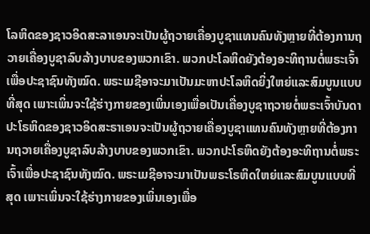ໂລຫິດຂອງຊາວອິດສະລາເອນຈະເປັນຜູ້ຖວາຍເຄື່ອງບູຊາແທນຄົນທັງຫຼາຍທີ່ຕ້ອງການຖວາຍເຄື່ອງບູຊາລົບລ້າງບາບຂອງພວກເຂົາ. ພວກປະໂລຫິດຍັງຕ້ອງອະທິຖານຕໍ່ພຣະເຈົ້າເພື່ອປະຊາຊົນທັງໝົດ. ພຣະເມຊີອາຈະມາເປັນມະຫາປະໂລຫິດຍິ່ງໃຫຍ່ແລະສົມບູນແບບທີ່ສຸດ ເພາະເພິ່ນຈະໃຊ້ຮ່າງກາຍຂອງເພິ່ນເອງເພື່ອເປັນເຄື່ອງບູຊາຖວາຍຕໍ່ພຣະເຈົ້າບັນດາປະໂຣຫິດຂອງຊາວອິດສະຣາເອນຈະເປັນຜູ້ຖວາຍເຄື່ອງບູຊາແທນຄົນທັງຫຼາຍທີ່ຕ້ອງການຖວາຍເຄື່ອງບູຊາລົບລ້າງບາບຂອງພວກເຂົາ. ພວກປະໂຣຫິດຍັງຕ້ອງອະທິຖານຕໍ່ພຣະເຈົ້າເພື່ອປະຊາຊົນທັງໝົດ. ພຣະເມຊີອາຈະມາເປັນພຣະໂຣຫິດໃຫຍ່ແລະສົມບູນແບບທີ່ສຸດ ເພາະເພິ່ນຈະໃຊ້ຮ່າງກາຍຂອງເພິ່ນເອງເພື່ອ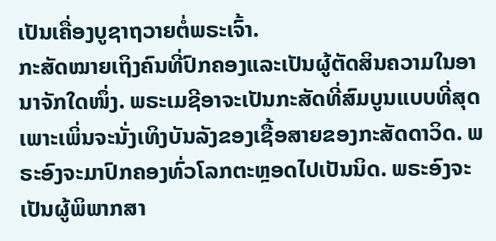ເປັນເຄື່ອງບູຊາຖວາຍຕໍ່ພຣະເຈົ້າ.
ກະສັດໝາຍເຖິງຄົນທີ່ປົກຄອງແລະເປັນຜູ້ຕັດສິນຄວາມໃນອານາຈັກໃດໜຶ່ງ. ພຣະເມຊີອາຈະເປັນກະສັດທີ່ສົມບູນແບບທີ່ສຸດ ເພາະເພິ່ນຈະນັ່ງເທິງບັນລັງຂອງເຊື້ອສາຍຂອງກະສັດດາວິດ. ພຣະອົງຈະມາປົກຄອງທົ່ວໂລກຕະຫຼອດໄປເປັນນິດ. ພຣະອົງຈະເປັນຜູ້ພິພາກສາ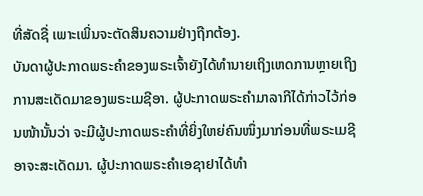ທີ່ສັດຊື່ ເພາະເພິ່ນຈະຕັດສິນຄວາມຢ່າງຖືກຕ້ອງ.
ບັນດາຜູ້ປະກາດພຣະຄຳຂອງພຣະເຈົ້າຍັງໄດ້ທຳນາຍເຖິງເຫດການຫຼາຍເຖິງການສະເດັດມາຂອງພຣະເມຊີອາ. ຜູ້ປະກາດພຣະຄຳມາລາກີໄດ້ກ່າວໄວ້ກ່ອນໜ້ານັ້ນວ່າ ຈະມີຜູ້ປະກາດພຣະຄຳທີ່ຍິ່ງໃຫຍ່ຄົນໜຶ່ງມາກ່ອນທີ່ພຣະເມຊີອາຈະສະເດັດມາ. ຜູ້ປະກາດພຣະຄຳເອຊາຢາໄດ້ທຳ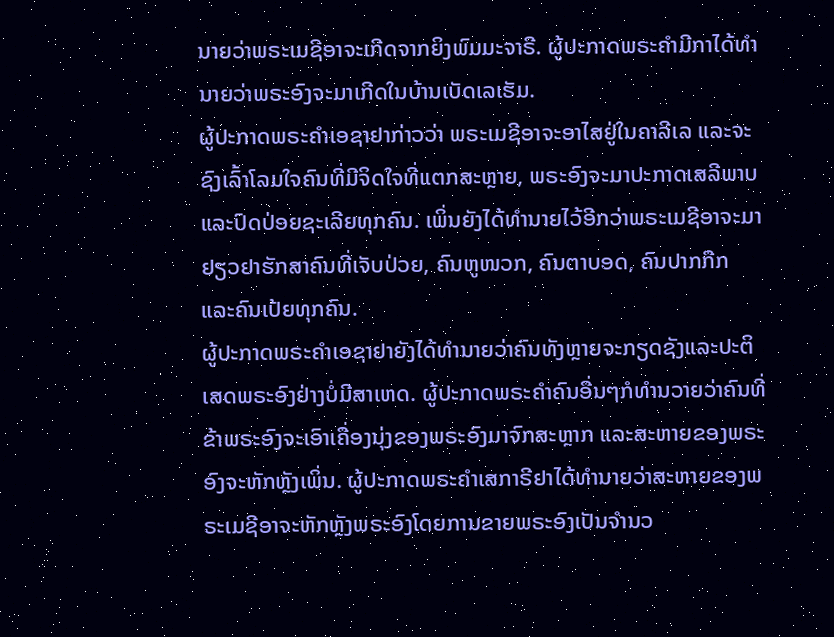ນາຍວ່າພຣະເມຊີອາຈະເກີດຈາກຍິງພົມມະຈາຣີ. ຜູ້ປະກາດພຣະຄຳມີກາໄດ້ທຳນາຍວ່າພຣະອົງຈະມາເກີດໃນບ້ານເບັດເລເຮັມ.
ຜູ້ປະກາດພຣະຄຳເອຊາຢາກ່າວວ່າ ພຣະເມຊີອາຈະອາໄສຢູ່ໃນຄາລີເລ ແລະຈະຊົງເລົ້າໂລມໃຈຄົນທີ່ມີຈິດໃຈທີ່ແຕກສະຫຼາຍ, ພຣະອົງຈະມາປະກາດເສລີພາບແລະປົດປ່ອຍຊະເລີຍທຸກຄົນ. ເພິ່ນຍັງໄດ້ທຳນາຍໄວ້ອີກວ່າພຣະເມຊີອາຈະມາຢຽວຢາຮັກສາຄົນທີ່ເຈັບປ່ວຍ, ຄົນຫູໜວກ, ຄົນຕາບອດ, ຄົນປາກກືກ ແລະຄົນເປ້ຍທຸກຄົນ.
ຜູ້ປະກາດພຣະຄຳເອຊາຢາຍັງໄດ້ທຳນາຍວ່າຄົນທັງຫຼາຍຈະກຽດຊັງແລະປະຕິເສດພຣະອົງຢ່າງບໍ່ມີສາເຫດ. ຜູ້ປະກາດພຣະຄຳຄົນອື່ນໆກໍທຳນວາຍວ່າຄົນທີ່ຂ້າພຣະອົງຈະເອົາເຄື່ອງນຸ່ງຂອງພຣະອົງມາຈົກສະຫຼາກ ແລະສະຫາຍຂອງພຣະອົງຈະຫັກຫຼັງເພິ່ນ. ຜູ້ປະກາດພຣະຄຳເສກາຣີຢາໄດ້ທຳນາຍວ່າສະຫາຍຂອງພຣະເມຊີອາຈະຫັກຫຼັງພຣະອົງໂດຍການຂາຍພຣະອົງເປັນຈຳນວ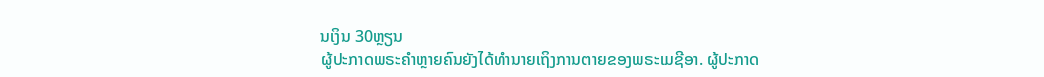ນເງິນ 30ຫຼຽນ
ຜູ້ປະກາດພຣະຄຳຫຼາຍຄົນຍັງໄດ້ທຳນາຍເຖິງການຕາຍຂອງພຣະເມຊີອາ. ຜູ້ປະກາດ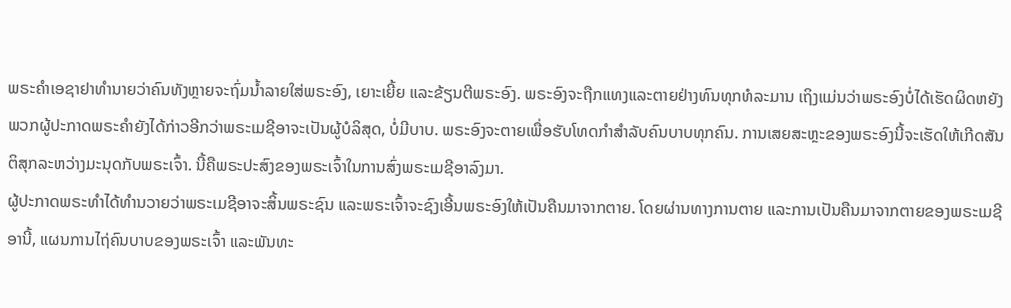ພຣະຄຳເອຊາຢາທຳນາຍວ່າຄົນທັງຫຼາຍຈະຖົ່ມນ້ຳລາຍໃສ່ພຣະອົງ, ເຍາະເຍີ້ຍ ແລະຂ້ຽນຕີພຣະອົງ. ພຣະອົງຈະຖືກແທງແລະຕາຍຢ່າງທົນທຸກທໍລະມານ ເຖິງແມ່ນວ່າພຣະອົງບໍ່ໄດ້ເຮັດຜິດຫຍັງ
ພວກຜູ້ປະກາດພຣະຄຳຍັງໄດ້ກ່າວອີກວ່າພຣະເມຊີອາຈະເປັນຜູ້ບໍລິສຸດ, ບໍ່ມີບາບ. ພຣະອົງຈະຕາຍເພື່ອຮັບໂທດກຳສຳລັບຄົນບາບທຸກຄົນ. ການເສຍສະຫຼະຂອງພຣະອົງນີ້ຈະເຮັດໃຫ້ເກີດສັນຕິສຸກລະຫວ່າງມະນຸດກັບພຣະເຈົ້າ. ນີ້ຄືພຣະປະສົງຂອງພຣະເຈົ້າໃນການສົ່ງພຣະເມຊີອາລົງມາ.
ຜູ້ປະກາດພຣະທຳໄດ້ທຳນວາຍວ່າພຣະເມຊີອາຈະສິ້ນພຣະຊົນ ແລະພຣະເຈົ້າຈະຊົງເອີ້ນພຣະອົງໃຫ້ເປັນຄືນມາຈາກຕາຍ. ໂດຍຜ່ານທາງການຕາຍ ແລະການເປັນຄືນມາຈາກຕາຍຂອງພຣະເມຊີອານີ້, ແຜນການໄຖ່ຄົນບາບຂອງພຣະເຈົ້າ ແລະພັນທະ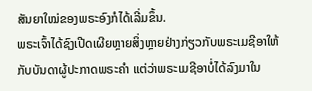ສັນຍາໃໝ່ຂອງພຣະອົງກໍໄດ້ເລີ່ມຂຶ້ນ.
ພຣະເຈົ້າໄດ້ຊົງເປີດເຜີຍຫຼາຍສິ່ງຫຼາຍຢ່າງກ່ຽວກັບພຣະເມຊີອາໃຫ້ກັບບັນດາຜູ້ປະກາດພຣະຄຳ ແຕ່ວ່າພຣະເມຊີອາບໍ່ໄດ້ລົງມາໃນ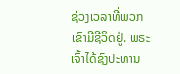ຊ່ວງເວລາທີ່ພວກເຂົາມີຊີວິດຢູ່. ພຣະເຈົ້າໄດ້ຊົງປະທານ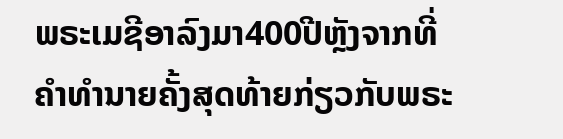ພຣະເມຊີອາລົງມາ400ປີຫຼັງຈາກທີ່ຄຳທຳນາຍຄັ້ງສຸດທ້າຍກ່ຽວກັບພຣະ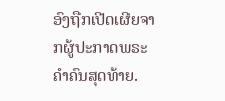ອົງຖືກເປີດເຜີຍຈາກຜູ້ປະກາດພຣະຄຳຄົນສຸດທ້າຍ.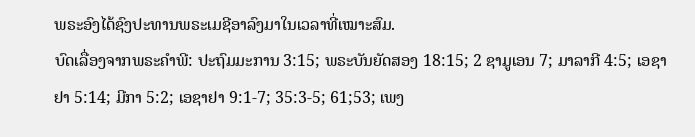ພຣະອົງໄດ້ຊົງປະທານພຣະເມຊີອາລົງມາໃນເວລາທີ່ເໝາະສົມ.
ບົດເລື່ອງຈາກພຣະຄຳພີ: ປະຖົມມະການ 3:15; ພຣະບັນຍັດສອງ 18:15; 2 ຊາມູເອນ 7; ມາລາກີ 4:5; ເອຊາຢາ 5:14; ມີກາ 5:2; ເອຊາຢາ 9:1-7; 35:3-5; 61;53; ເພງ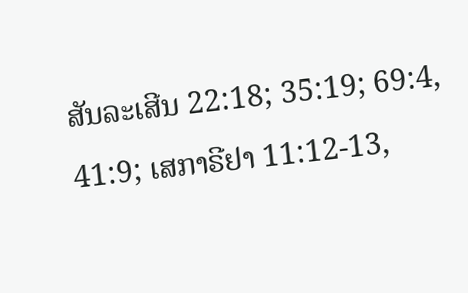ສັນລະເສີນ 22:18; 35:19; 69:4, 41:9; ເສກາຣີຢາ 11:12-13,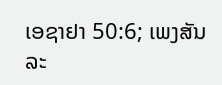ເອຊາຢາ 50:6; ເພງສັນລະ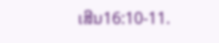ເສີນ16:10-11.